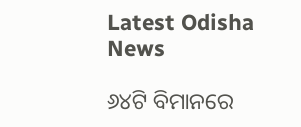Latest Odisha News

୬୪ଟି ବିମାନରେ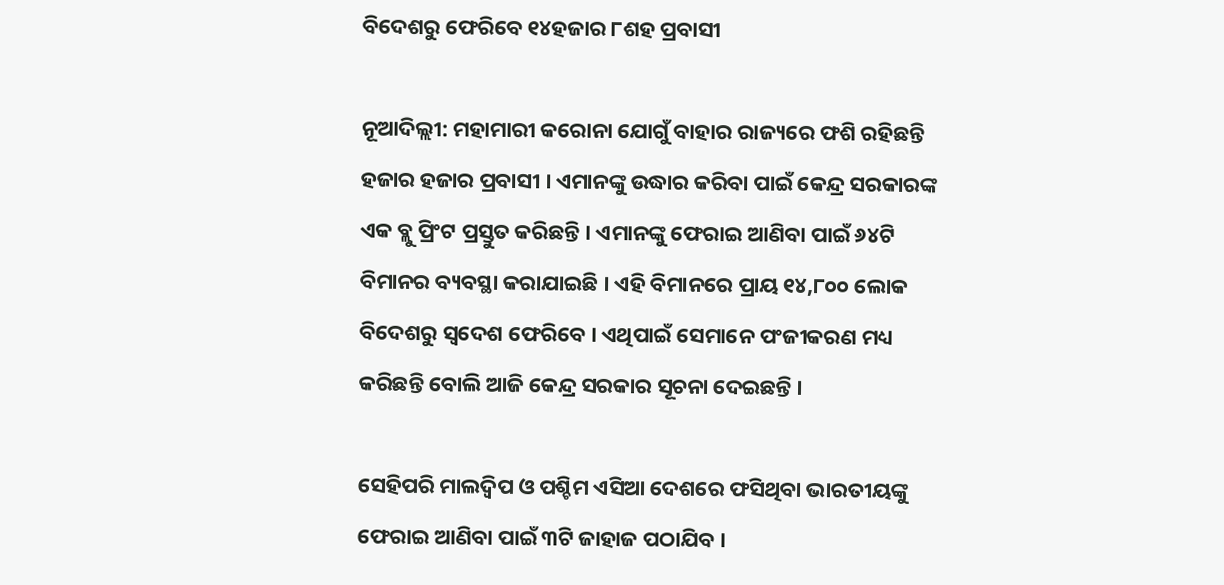ବିଦେଶରୁ ଫେରିବେ ୧୪ହଜାର ୮ଶହ ପ୍ରବାସୀ

ନୂଆଦିଲ୍ଲୀ: ମହାମାରୀ କରୋନା ଯୋଗୁଁ ବାହାର ରାଜ୍ୟରେ ଫଶି ରହିଛନ୍ତି ହଜାର ହଜାର ପ୍ରବାସୀ । ଏମାନଙ୍କୁ ଉଦ୍ଧାର କରିବା ପାଇଁ କେନ୍ଦ୍ର ସରକାରଙ୍କ ଏକ ବ୍ଲୁ ପ୍ରିଂଟ ପ୍ରସ୍ତୁତ କରିଛନ୍ତି । ଏମାନଙ୍କୁ ଫେରାଇ ଆଣିବା ପାଇଁ ୬୪ଟି ବିମାନର ବ୍ୟବସ୍ଥା କରାଯାଇଛି । ଏହି ବିମାନରେ ପ୍ରାୟ ୧୪,୮୦୦ ଲୋକ ବିଦେଶରୁ ସ୍ୱଦେଶ ଫେରିବେ । ଏଥିପାଇଁ ସେମାନେ ପଂଜୀକରଣ ମଧ୍ୟ କରିଛନ୍ତି ବୋଲି ଆଜି କେନ୍ଦ୍ର ସରକାର ସୂଚନା ଦେଇଛନ୍ତି ।

ସେହିପରି ମାଲଦ୍ୱିପ ଓ ପଶ୍ଚିମ ଏସିଆ ଦେଶରେ ଫସିଥିବା ଭାରତୀୟଙ୍କୁ ଫେରାଇ ଆଣିବା ପାଇଁ ୩ଟି ଜାହାଜ ପଠାଯିବ ।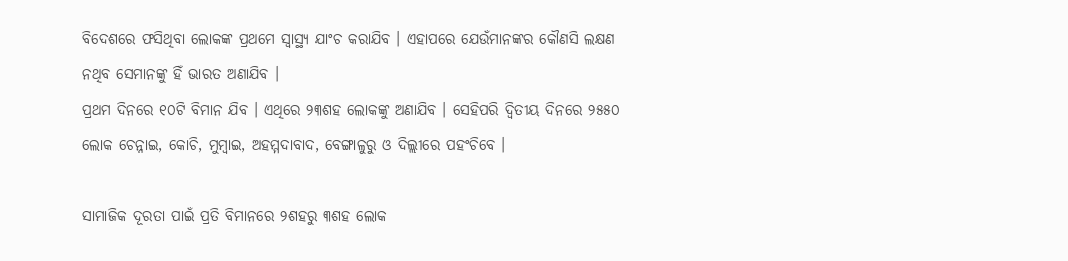ବିଦେଶରେ ଫସିଥିବା ଲୋକଙ୍କ ପ୍ରଥମେ ସ୍ୱାସ୍ଥ୍ୟ ଯାଂଚ କରାଯିବ । ଏହାପରେ ଯେଉଁମାନଙ୍କର କୌଣସି ଲକ୍ଷଣ ନଥିବ ସେମାନଙ୍କୁ ହିଁ ଭାରତ ଅଣାଯିବ ।
ପ୍ରଥମ ଦିନରେ ୧୦ଟି ବିମାନ ଯିବ । ଏଥିରେ ୨୩ଶହ ଲୋକଙ୍କୁ ଅଣାଯିବ । ସେହିପରି ଦ୍ୱିତୀୟ ଦିନରେ ୨୫୫୦ ଲୋକ ଚେନ୍ନାଇ, କୋଚି, ମୁମ୍ବାଇ, ଅହମ୍ମଦାବାଦ, ବେଙ୍ଗାଳୁରୁ ଓ ଦିଲ୍ଲୀରେ ପହଂଚିବେ ।

ସାମାଜିକ ଦୂରତା ପାଇଁ ପ୍ରତି ବିମାନରେ ୨ଶହରୁ ୩ଶହ ଲୋକ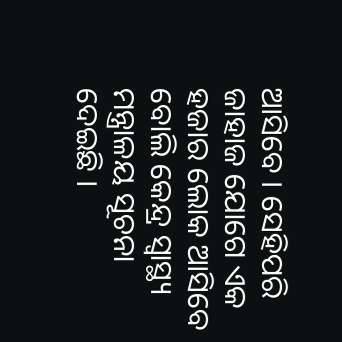ଆସିବେ । ସେହିପରି ଜାହାଜ ଯୋଗେ ଏକ ହଜାର ଲୋକ ଆସିବେ ବୋଲି କେନ୍ଦ୍ର ସ୍ୱାସ୍ଥ୍ୟ ମନ୍ତ୍ରାଳୟ ସୂଚନା ଦେଇଛି ।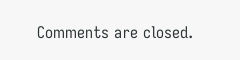Comments are closed.